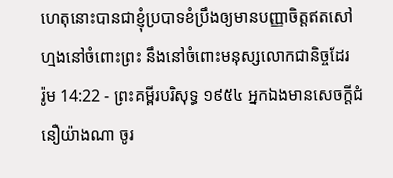ហេតុនោះបានជាខ្ញុំប្របាទខំប្រឹងឲ្យមានបញ្ញាចិត្តឥតសៅហ្មងនៅចំពោះព្រះ នឹងនៅចំពោះមនុស្សលោកជានិច្ចដែរ
រ៉ូម 14:22 - ព្រះគម្ពីរបរិសុទ្ធ ១៩៥៤ អ្នកឯងមានសេចក្ដីជំនឿយ៉ាងណា ចូរ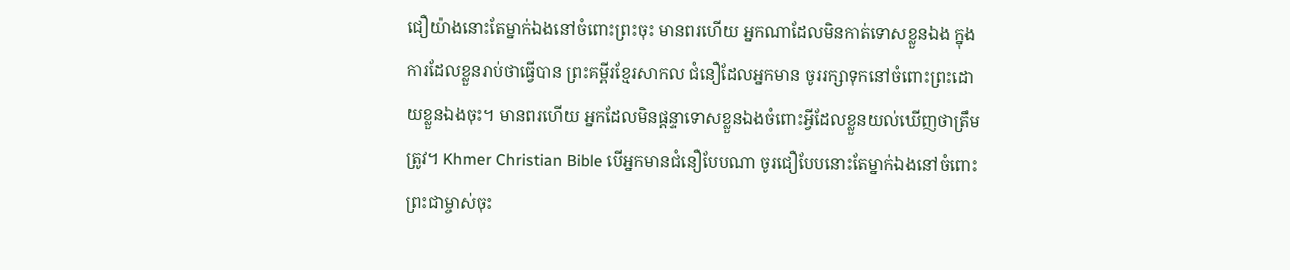ជឿយ៉ាងនោះតែម្នាក់ឯងនៅចំពោះព្រះចុះ មានពរហើយ អ្នកណាដែលមិនកាត់ទោសខ្លួនឯង ក្នុងការដែលខ្លួនរាប់ថាធ្វើបាន ព្រះគម្ពីរខ្មែរសាកល ជំនឿដែលអ្នកមាន ចូររក្សាទុកនៅចំពោះព្រះដោយខ្លួនឯងចុះ។ មានពរហើយ អ្នកដែលមិនផ្ដន្ទាទោសខ្លួនឯងចំពោះអ្វីដែលខ្លួនយល់ឃើញថាត្រឹមត្រូវ។ Khmer Christian Bible បើអ្នកមានជំនឿបែបណា ចូរជឿបែបនោះតែម្នាក់ឯងនៅចំពោះព្រះជាម្ចាស់ចុះ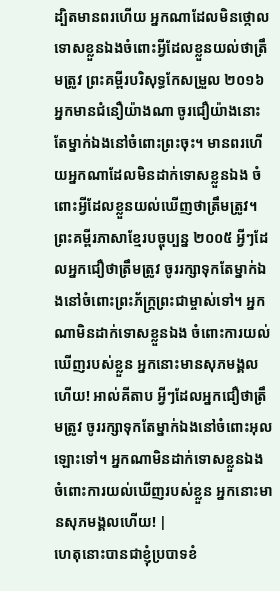ដ្បិតមានពរហើយ អ្នកណាដែលមិនថ្កោលទោសខ្លួនឯងចំពោះអ្វីដែលខ្លួនយល់ថាត្រឹមត្រូវ ព្រះគម្ពីរបរិសុទ្ធកែសម្រួល ២០១៦ អ្នកមានជំនឿយ៉ាងណា ចូរជឿយ៉ាងនោះតែម្នាក់ឯងនៅចំពោះព្រះចុះ។ មានពរហើយអ្នកណាដែលមិនដាក់ទោសខ្លួនឯង ចំពោះអ្វីដែលខ្លួនយល់ឃើញថាត្រឹមត្រូវ។ ព្រះគម្ពីរភាសាខ្មែរបច្ចុប្បន្ន ២០០៥ អ្វីៗដែលអ្នកជឿថាត្រឹមត្រូវ ចូររក្សាទុកតែម្នាក់ឯងនៅចំពោះព្រះភ័ក្ត្រព្រះជាម្ចាស់ទៅ។ អ្នកណាមិនដាក់ទោសខ្លួនឯង ចំពោះការយល់ឃើញរបស់ខ្លួន អ្នកនោះមានសុភមង្គលហើយ! អាល់គីតាប អ្វីៗដែលអ្នកជឿថាត្រឹមត្រូវ ចូររក្សាទុកតែម្នាក់ឯងនៅចំពោះអុលឡោះទៅ។ អ្នកណាមិនដាក់ទោសខ្លួនឯង ចំពោះការយល់ឃើញរបស់ខ្លួន អ្នកនោះមានសុភមង្គលហើយ! |
ហេតុនោះបានជាខ្ញុំប្របាទខំ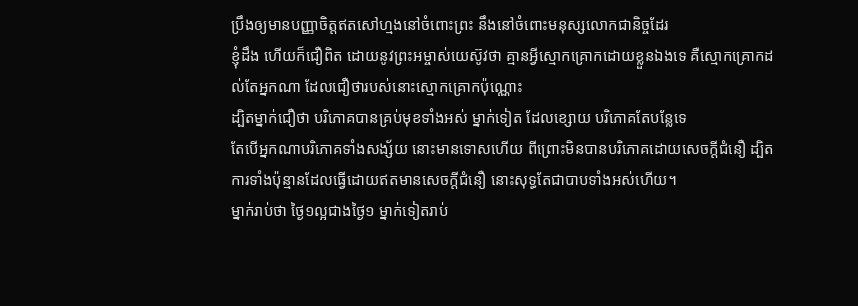ប្រឹងឲ្យមានបញ្ញាចិត្តឥតសៅហ្មងនៅចំពោះព្រះ នឹងនៅចំពោះមនុស្សលោកជានិច្ចដែរ
ខ្ញុំដឹង ហើយក៏ជឿពិត ដោយនូវព្រះអម្ចាស់យេស៊ូវថា គ្មានអ្វីស្មោកគ្រោកដោយខ្លួនឯងទេ គឺស្មោកគ្រោកដល់តែអ្នកណា ដែលជឿថារបស់នោះស្មោកគ្រោកប៉ុណ្ណោះ
ដ្បិតម្នាក់ជឿថា បរិភោគបានគ្រប់មុខទាំងអស់ ម្នាក់ទៀត ដែលខ្សោយ បរិភោគតែបន្លែទេ
តែបើអ្នកណាបរិភោគទាំងសង្ស័យ នោះមានទោសហើយ ពីព្រោះមិនបានបរិភោគដោយសេចក្ដីជំនឿ ដ្បិតការទាំងប៉ុន្មានដែលធ្វើដោយឥតមានសេចក្ដីជំនឿ នោះសុទ្ធតែជាបាបទាំងអស់ហើយ។
ម្នាក់រាប់ថា ថ្ងៃ១ល្អជាងថ្ងៃ១ ម្នាក់ទៀតរាប់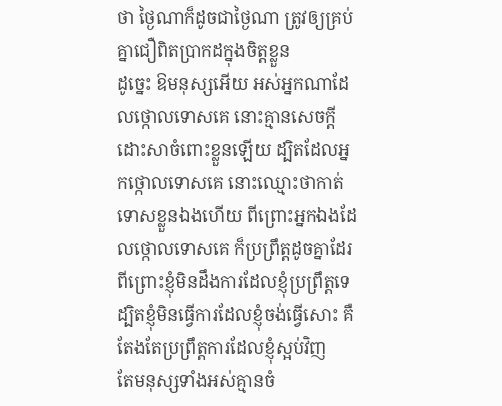ថា ថ្ងៃណាក៏ដូចជាថ្ងៃណា ត្រូវឲ្យគ្រប់គ្នាជឿពិតប្រាកដក្នុងចិត្តខ្លួន
ដូច្នេះ ឱមនុស្សអើយ អស់អ្នកណាដែលថ្កោលទោសគេ នោះគ្មានសេចក្ដីដោះសាចំពោះខ្លួនឡើយ ដ្បិតដែលអ្នកថ្កោលទោសគេ នោះឈ្មោះថាកាត់ទោសខ្លួនឯងហើយ ពីព្រោះអ្នកឯងដែលថ្កោលទោសគេ ក៏ប្រព្រឹត្តដូចគ្នាដែរ
ពីព្រោះខ្ញុំមិនដឹងការដែលខ្ញុំប្រព្រឹត្តទេ ដ្បិតខ្ញុំមិនធ្វើការដែលខ្ញុំចង់ធ្វើសោះ គឺតែងតែប្រព្រឹត្តការដែលខ្ញុំស្អប់វិញ
តែមនុស្សទាំងអស់គ្មានចំ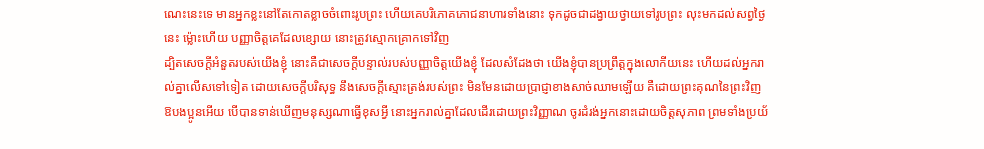ណេះនេះទេ មានអ្នកខ្លះនៅតែកោតខ្លាចចំពោះរូបព្រះ ហើយគេបរិភោគភោជនាហារទាំងនោះ ទុកដូចជាដង្វាយថ្វាយទៅរូបព្រះ លុះមកដល់សព្វថ្ងៃនេះ ម៉្លោះហើយ បញ្ញាចិត្តគេដែលខ្សោយ នោះត្រូវស្មោកគ្រោកទៅវិញ
ដ្បិតសេចក្ដីអំនួតរបស់យើងខ្ញុំ នោះគឺជាសេចក្ដីបន្ទាល់របស់បញ្ញាចិត្តយើងខ្ញុំ ដែលសំដែងថា យើងខ្ញុំបានប្រព្រឹត្តក្នុងលោកីយនេះ ហើយដល់អ្នករាល់គ្នាលើសទៅទៀត ដោយសេចក្ដីបរិសុទ្ធ នឹងសេចក្ដីស្មោះត្រង់របស់ព្រះ មិនមែនដោយប្រាជ្ញាខាងសាច់ឈាមឡើយ គឺដោយព្រះគុណនៃព្រះវិញ
ឱបងប្អូនអើយ បើបានទាន់ឃើញមនុស្សណាធ្វើខុសអ្វី នោះអ្នករាល់គ្នាដែលដើរដោយព្រះវិញ្ញាណ ចូរដំរង់អ្នកនោះដោយចិត្តសុភាព ព្រមទាំងប្រយ័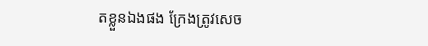តខ្លួនឯងផង ក្រែងត្រូវសេច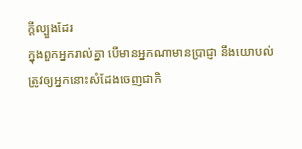ក្ដីល្បួងដែរ
ក្នុងពួកអ្នករាល់គ្នា បើមានអ្នកណាមានប្រាជ្ញា នឹងយោបល់ ត្រូវឲ្យអ្នកនោះសំដែងចេញជាកិ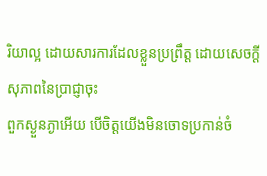រិយាល្អ ដោយសារការដែលខ្លួនប្រព្រឹត្ត ដោយសេចក្ដីសុភាពនៃប្រាជ្ញាចុះ
ពួកស្ងួនភ្ងាអើយ បើចិត្តយើងមិនចោទប្រកាន់ចំ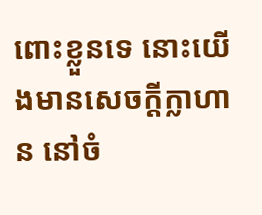ពោះខ្លួនទេ នោះយើងមានសេចក្ដីក្លាហាន នៅចំ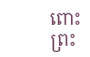ពោះព្រះ